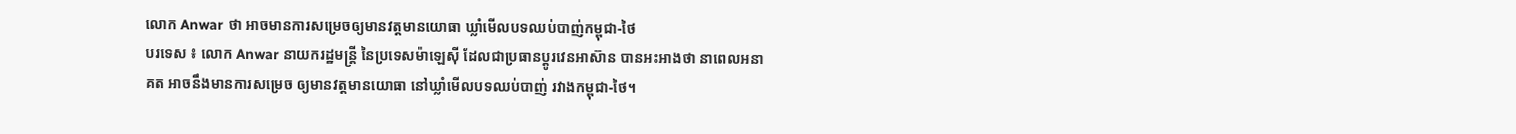លោក Anwar ថា អាចមានការសម្រេចឲ្យមានវត្តមានយោធា ឃ្លាំមើលបទឈប់បាញ់កម្ពុជា-ថៃ
បរទេស ៖ លោក Anwar នាយករដ្ឋមន្ត្រី នៃប្រទេសម៉ាឡេស៊ី ដែលជាប្រធានប្តូរវេនអាស៊ាន បានអះអាងថា នាពេលអនាគត អាចនឹងមានការសម្រេច ឲ្យមានវត្តមានយោធា នៅឃ្លាំមើលបទឈប់បាញ់ រវាងកម្ពុជា-ថៃ។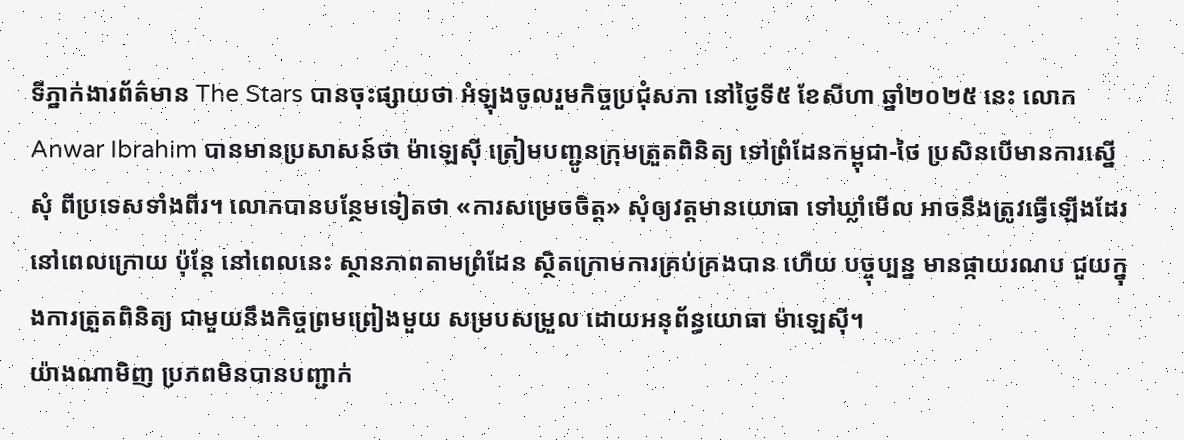ទីភ្នាក់ងារព័ត៌មាន The Stars បានចុះផ្សាយថា អំឡុងចូលរួមកិច្ចប្រជុំសភា នៅថ្ងៃទី៥ ខែសីហា ឆ្នាំ២០២៥ នេះ លោក Anwar Ibrahim បានមានប្រសាសន៍ថា ម៉ាឡេស៊ី ត្រៀមបញ្ជូនក្រុមត្រួតពិនិត្យ ទៅព្រំដែនកម្ពុជា-ថៃ ប្រសិនបើមានការស្នើសុំ ពីប្រទេសទាំងពីរ។ លោកបានបន្ថែមទៀតថា «ការសម្រេចចិត្ត» សុំឲ្យវត្តមានយោធា ទៅឃ្លាំមើល អាចនឹងត្រូវធ្វើឡើងដែរ នៅពេលក្រោយ ប៉ុន្តែ នៅពេលនេះ ស្ថានភាពតាមព្រំដែន ស្ថិតក្រោមការគ្រប់គ្រងបាន ហើយ បច្ចុប្បន្ន មានផ្កាយរណប ជួយក្នុងការត្រួតពិនិត្យ ជាមួយនឹងកិច្ចព្រមព្រៀងមួយ សម្របសម្រួល ដោយអនុព័ន្ធយោធា ម៉ាឡេស៊ី។
យ៉ាងណាមិញ ប្រភពមិនបានបញ្ជាក់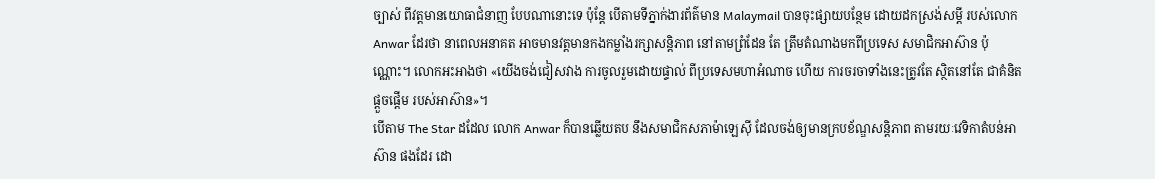ច្បាស់ ពីវត្តមានយោធាជំនាញ បែបណានោះទេ ប៉ុន្តែ បើតាមទីភ្នាក់ងារព័ត៌មាន Malaymail បានចុះផ្សាយបន្ថែម ដោយដកស្រង់សម្តី របស់លោក Anwar ដែរថា នាពេលអនាគត អាចមានវត្តមានកងកម្លាំងរក្សាសន្តិភាព នៅតាមព្រំដែន តែ ត្រឹមតំណាងមកពីប្រទេស សមាជិកអាស៊ាន ប៉ុណ្ណោះ។ លោកអះអាងថា «យើងចង់ជៀសវាង ការចូលរួមដោយផ្ទាល់ ពីប្រទេសមហាអំណាច ហើយ ការចរចាទាំងនេះត្រូវតែ ស្ថិតនៅតែ ជាគំនិតផ្តួចផ្តើម របស់អាស៊ាន»។
បើតាម The Star ដដែល លោក Anwar ក៏បានឆ្លើយតប នឹងសមាជិកសភាម៉ាឡេស៊ី ដែលចង់ឲ្យមានក្របខ័ណ្ឌសន្តិភាព តាមរយៈវេទិកាតំបន់អាស៊ាន ផងដែរ ដោ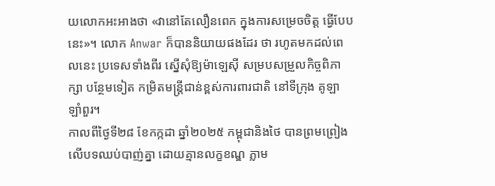យលោកអះអាងថា «វានៅតែលឿនពេក ក្នុងការសម្រេចចិត្ត ធ្វើបែបនេះ»។ លោក Anwar ក៏បាននិយាយផងដែរ ថា រហូតមកដល់ពេលនេះ ប្រទេសទាំងពីរ ស្នើសុំឱ្យម៉ាឡេស៊ី សម្របសម្រួលកិច្ចពិភាក្សា បន្ថែមទៀត កម្រិតមន្ត្រីជាន់ខ្ពស់ការពារជាតិ នៅទីក្រុង គូឡា ឡាំពួរ។
កាលពីថ្ងៃទី២៨ ខែកក្កដា ឆ្នាំ២០២៥ កម្ពុជានិងថៃ បានព្រមព្រៀង លើបទឈប់បាញ់គ្នា ដោយគ្មានលក្ខខណ្ឌ ភ្លាម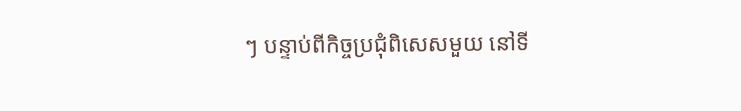ៗ បន្ទាប់ពីកិច្ចប្រជុំពិសេសមួយ នៅទី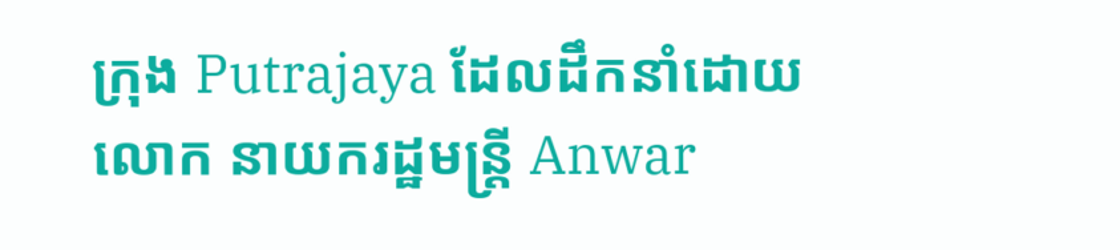ក្រុង Putrajaya ដែលដឹកនាំដោយ លោក នាយករដ្ឋមន្ត្រី Anwar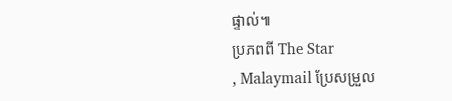ផ្ទាល់៕
ប្រភពពី The Star
, Malaymail ប្រែសម្រួល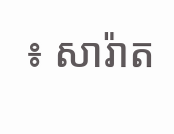៖ សារ៉ាត